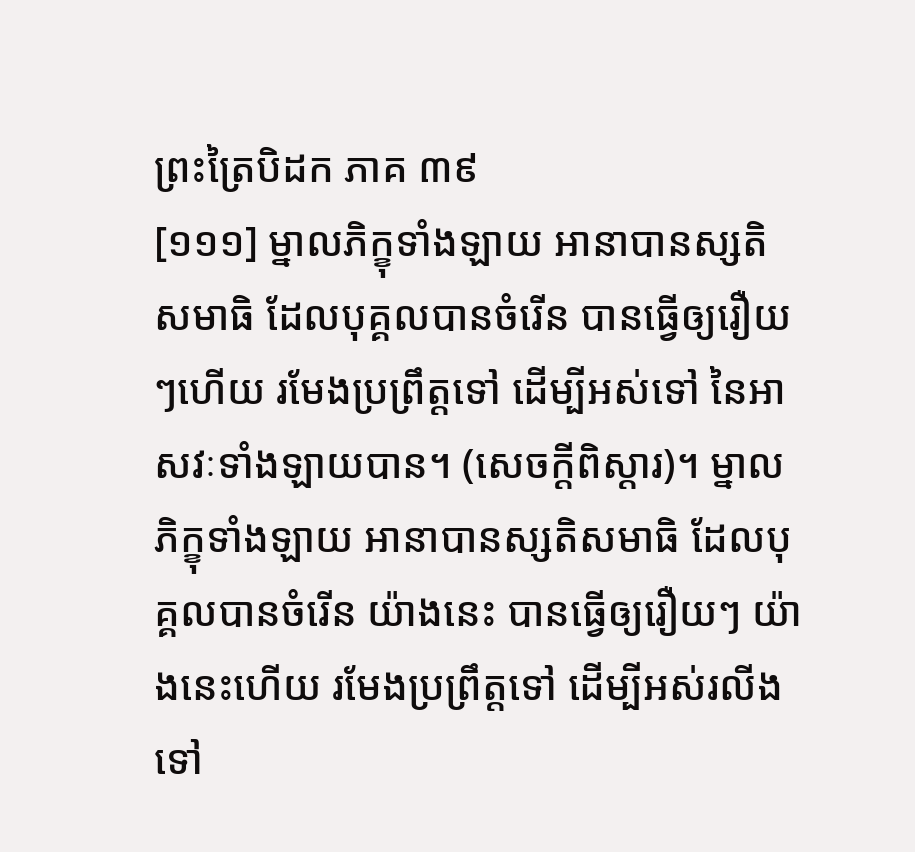ព្រះត្រៃបិដក ភាគ ៣៩
[១១១] ម្នាលភិក្ខុទាំងឡាយ អានាបានស្សតិសមាធិ ដែលបុគ្គលបានចំរើន បានធ្វើឲ្យរឿយៗហើយ រមែងប្រព្រឹត្តទៅ ដើម្បីអស់ទៅ នៃអាសវៈទាំងឡាយបាន។ (សេចក្ដីពិស្ដារ)។ ម្នាលភិក្ខុទាំងឡាយ អានាបានស្សតិសមាធិ ដែលបុគ្គលបានចំរើន យ៉ាងនេះ បានធ្វើឲ្យរឿយៗ យ៉ាងនេះហើយ រមែងប្រព្រឹត្តទៅ ដើម្បីអស់រលីងទៅ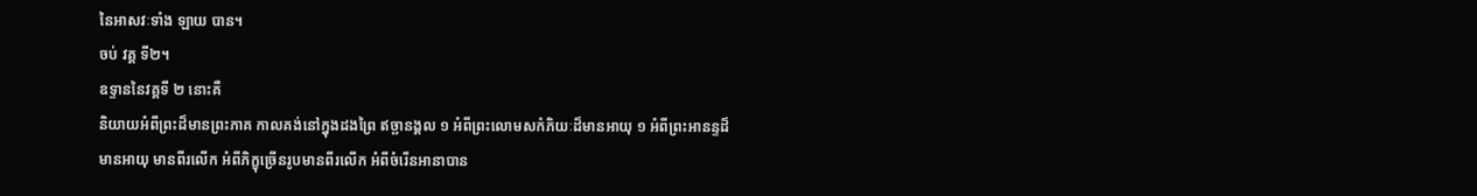នៃអាសវៈទាំង ឡាយ បាន។
ចប់ វគ្គ ទី២។
ឧទ្ទាននៃវគ្គទី ២ នោះគឺ
និយាយអំពីព្រះដ៏មានព្រះភាគ កាលគង់នៅក្នុងដងព្រៃ ឥច្ឆានង្គល ១ អំពីព្រះលោមសកំភិយៈដ៏មានអាយុ ១ អំពីព្រះអានន្ទដ៏មានអាយុ មានពីរលើក អំពីភិក្ខុច្រើនរូបមានពីរលើក អំពីចំរើនអានាបាន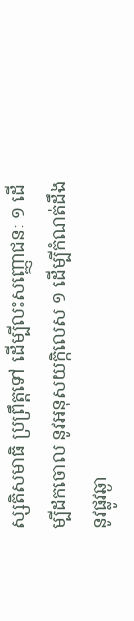ស្សតិសមាធិ ប្រព្រឹត្តទៅ ដើម្បីលះសញ្ញោជនៈ ១ ដើម្បីដកចោល នូវអនុសយក្កិលេស ១ ដើម្បីកំណត់ដឹង នូវផ្លូវឆ្ងា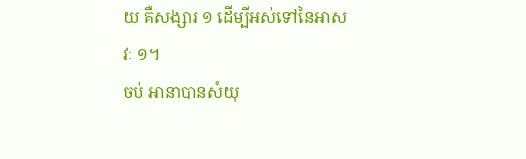យ គឺសង្សារ ១ ដើម្បីអស់ទៅនៃអាសវៈ ១។
ចប់ អានាបានសំយុ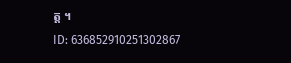ត្ត ។
ID: 636852910251302867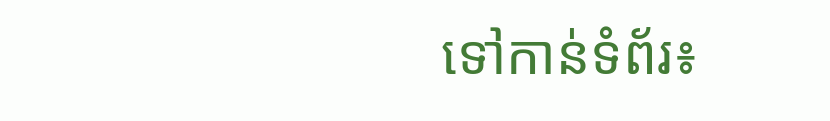ទៅកាន់ទំព័រ៖